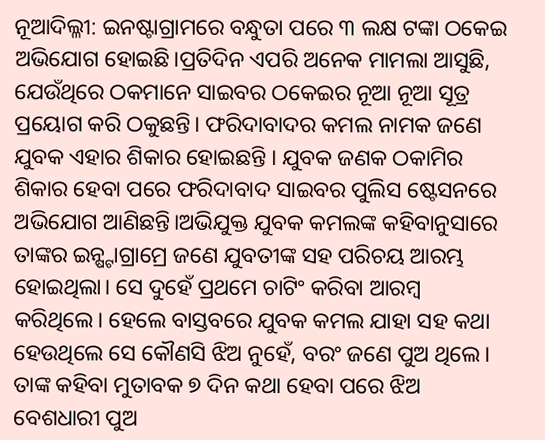ନୂଆଦିଲ୍ଳୀ: ଇନଷ୍ଟାଗ୍ରାମରେ ବନ୍ଧୁତା ପରେ ୩ ଲକ୍ଷ ଟଙ୍କା ଠକେଇ ଅଭିଯୋଗ ହୋଇଛି।ପ୍ରତିଦିନ ଏପରି ଅନେକ ମାମଲା ଆସୁଛି, ଯେଉଁଥିରେ ଠକମାନେ ସାଇବର ଠକେଇର ନୂଆ ନୂଆ ସୂତ୍ର ପ୍ରୟୋଗ କରି ଠକୁଛନ୍ତି। ଫରିଦାବାଦର କମଲ ନାମକ ଜଣେ ଯୁବକ ଏହାର ଶିକାର ହୋଇଛନ୍ତି । ଯୁବକ ଜଣକ ଠକାମିର ଶିକାର ହେବା ପରେ ଫରିଦାବାଦ ସାଇବର ପୁଲିସ ଷ୍ଟେସନରେ ଅଭିଯୋଗ ଆଣିଛନ୍ତି।ଅଭିଯୁକ୍ତ ଯୁବକ କମଲଙ୍କ କହିବାନୁସାରେ ତାଙ୍କର ଇନ୍ଷ୍ଟାଗ୍ରାମ୍ରେ ଜଣେ ଯୁବତୀଙ୍କ ସହ ପରିଚୟ ଆରମ୍ଭ ହୋଇଥିଲା। ସେ ଦୁହେଁ ପ୍ରଥମେ ଚାଟିଂ କରିବା ଆରମ୍ବ କରିଥିଲେ। ହେଲେ ବାସ୍ତବରେ ଯୁବକ କମଲ ଯାହା ସହ କଥା ହେଉଥିଲେ ସେ କୌଣସି ଝିଅ ନୁହେଁ, ବରଂ ଜଣେ ପୁଅ ଥିଲେ। ତାଙ୍କ କହିବା ମୁତାବକ ୭ ଦିନ କଥା ହେବା ପରେ ଝିଅ ବେଶଧାରୀ ପୁଅ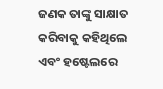ଜଣକ ତାଙ୍କୁ ସାକ୍ଷାତ କରିବାକୁ କହିଥିଲେ ଏବଂ ହଷ୍ଟେଲରେ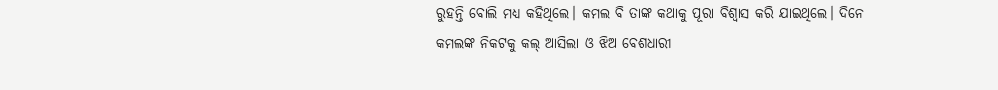ରୁହନ୍ତି ବୋଲି ମଧ୍ୟ କହିଥିଲେ। କମଲ ବି ତାଙ୍କ କଥାକୁ ପୂରା ବିଶ୍ବାସ କରି ଯାଇଥିଲେ। ଦିନେ କମଲଙ୍କ ନିକଟକୁ କଲ୍ ଆସିଲା ଓ ଝିଅ ବେଶଧାରୀ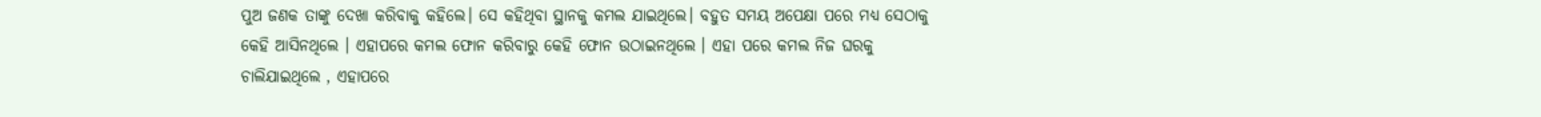ପୁଅ ଜଣକ ତାଙ୍କୁ ଦେଖା କରିବାକୁ କହିଲେ। ସେ କହିଥିବା ସ୍ଥାନକୁ କମଲ ଯାଇଥିଲେ। ବହୁତ ସମୟ ଅପେକ୍ଷା ପରେ ମଧ୍ୟ ସେଠାକୁ କେହି ଆସିନଥିଲେ । ଏହାପରେ କମଲ ଫୋନ କରିବାରୁ କେହି ଫୋନ ଉଠାଇନଥିଲେ । ଏହା ପରେ କମଲ ନିଜ ଘରକୁ ଚାଲିଯାଇଥିଲେ , ଏହାପରେ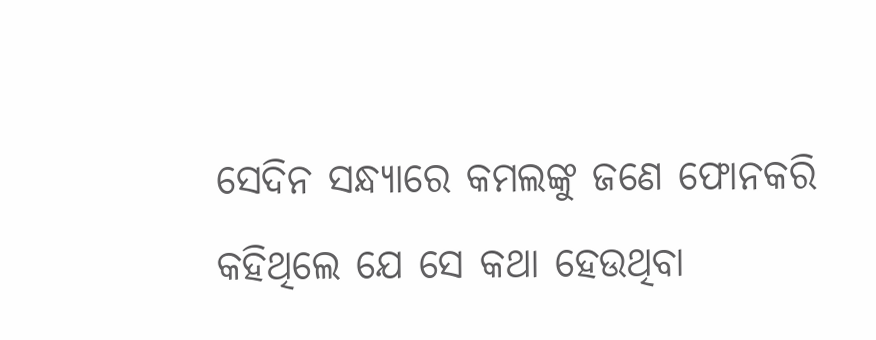ସେଦିନ ସନ୍ଧ୍ୟାରେ କମଲଙ୍କୁ ଜଣେ ଫୋନକରି କହିଥିଲେ ଯେ ସେ କଥା ହେଉଥିବା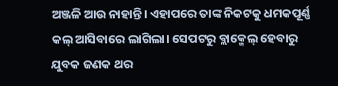ଅଞ୍ଜଳି ଆଉ ନାହାନ୍ତି। ଏହାପରେ ତାଙ୍କ ନିକଟକୁ ଧମକପୂର୍ଣ୍ଣ କଲ୍ ଆସିବାରେ ଲାଗିଲା। ସେପଟରୁ ବ୍ଲାକ୍ମେଲ୍ ହେବାରୁ ଯୁବକ ଜଣକ ଥର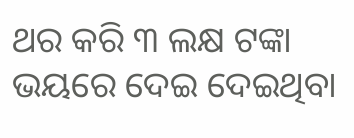ଥର କରି ୩ ଲକ୍ଷ ଟଙ୍କା ଭୟରେ ଦେଇ ଦେଇଥିବା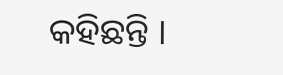କହିଛନ୍ତି ।